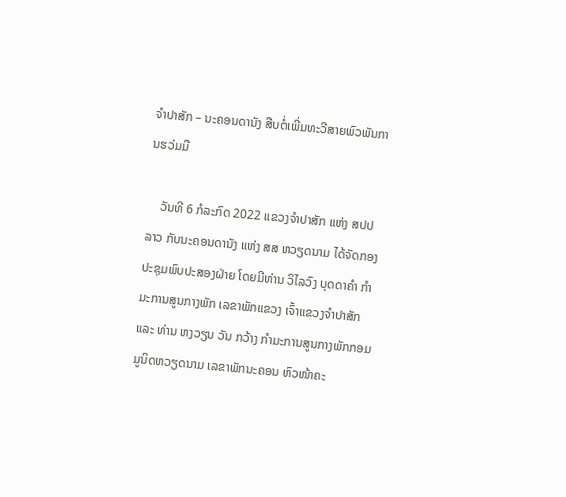ຈຳປາສັກ – ນະຄອນດານັງ ສືບຕໍ່ເພີ່ມທະວີສາຍພົວພັນການຮວ່ມມື

    ວັນທີ 6 ກໍລະກົດ 2022 ແຂວງຈຳປາສັກ ແຫ່ງ ສປປ ລາວ ກັບນະຄອນດານັງ ແຫ່ງ ສສ ຫວຽດນາມ ໄດ້ຈັດກອງປະຊຸມພົບປະສອງຝ່າຍ ໂດຍມີທ່ານ ວິໄລວົງ ບຸດດາຄຳ ກຳມະການສູນກາງພັກ ເລຂາພັກແຂວງ ເຈົ້າແຂວງຈຳປາສັກ ແລະ ທ່ານ ຫງວຽນ ວັນ ກວ້າງ ກໍາມະການສູນກາງພັກກອມມູນິດຫວຽດນາມ ເລຂາພັກນະຄອນ ຫົວໜ້າຄະ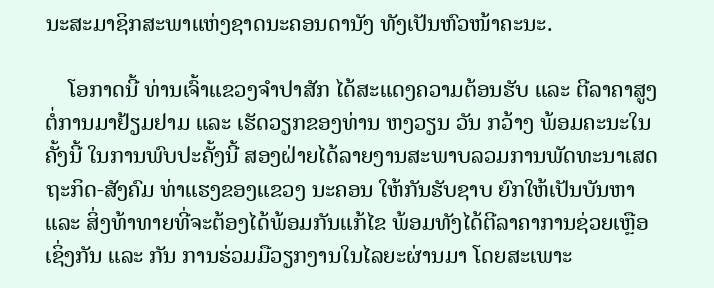ນະສະມາຊິກສະພາແຫ່ງຊາດນະຄອນດານັງ ທັງເປັນຫົວໜ້າຄະນະ.

    ໂອກາດນີ້ ທ່ານເຈົ້າແຂວງຈຳປາສັກ ໄດ້ສະແດງຄວາມຕ້ອນຮັບ ແລະ ຕີລາຄາສູງຕໍ່ການມາຢ້ຽມຢາມ ແລະ ເຮັດວຽກຂອງທ່ານ ຫງວຽນ ວັນ ກວ້າງ ພ້ອມຄະນະໃນຄັ້ງນີ້ ໃນການພົບປະຄັ້ງນີ້ ສອງຝ່າຍໄດ້ລາຍງານສະພາບລວມການພັດທະນາເສດຖະກິດ-ສັງຄົມ ທ່າແຮງຂອງແຂວງ ນະຄອນ ໃຫ້ກັນຮັບຊາບ ຍົກໃຫ້ເປັນບັນຫາ ແລະ ສິ່ງທ້າທາຍທີ່ຈະຕ້ອງໄດ້ພ້ອມກັນແກ້ໄຂ ພ້ອມທັງໄດ້ຕີລາຄາການຊ່ວຍເຫຼືອເຊິ່ງກັນ ແລະ ກັນ ການຮ່ວມມືວຽກງານໃນໄລຍະຜ່ານມາ ໂດຍສະເພາະ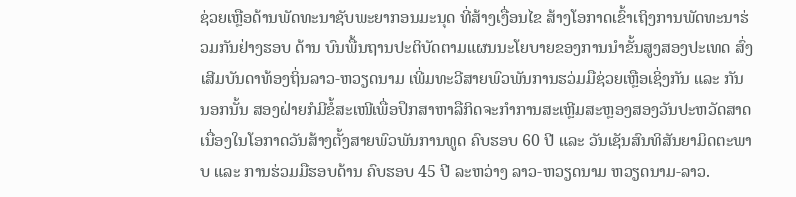ຊ່ວຍເຫຼືອດ້ານພັດທະນາຊັບພະຍາກອນມະນຸດ ທີ່ສ້າງເງື່ອນໄຂ ສ້າງໂອກາດເຂົ້າເຖິງການພັດທະນາຮ່ວມກັນຢ່າງຮອບ ດ້ານ ບົນພື້ນຖານປະຕິບັດຕາມແຜນນະໂຍບາຍຂອງການນຳຂັ້ນສູງສອງປະເທດ ສົ່ງເສີມບັນດາທ້ອງຖິ່ນລາວ-ຫວຽດນາມ ເພີ່ມທະວີສາຍພົວພັນການຮວ່ມມືຊ່ວຍເຫຼືອເຊິ່ງກັນ ແລະ ກັນ ນອກນັ້ນ ສອງຝ່າຍກໍມີຂໍ້ສະເໜີເພື່ອປຶກສາຫາລືກິດຈະກໍາການສະເຫຼີມສະຫຼອງສອງວັນປະຫວັດສາດ ເນື່ອງໃນໂອກາດວັນສ້າງຕັ້ງສາຍພົວພັນການທູດ ຄົບຮອບ 60 ປີ ແລະ ວັນເຊັນສົນທິສັນຍາມິດຕະພາບ ແລະ ການຮ່ວມມືຮອບດ້ານ ຄົບຮອບ 45 ປີ ລະຫວ່າງ ລາວ-ຫວຽດນາມ ຫວຽດນາມ-ລາວ.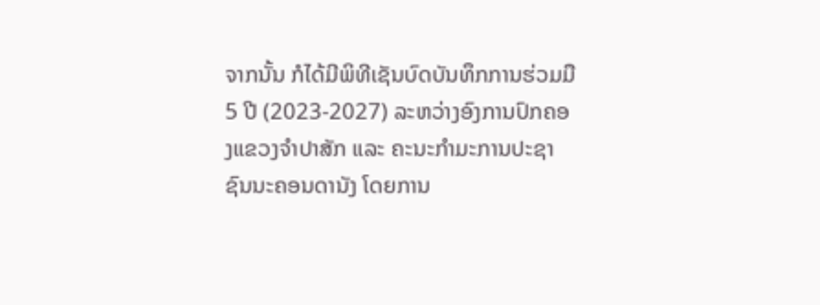ຈາກນັ້ນ ກໍໄດ້ມີພິທີເຊັນບົດບັນທຶກການຮ່ວມມື 5 ປີ (2023-2027) ລະຫວ່າງອົງການປົກຄອງແຂວງຈຳປາສັກ ແລະ ຄະນະກຳມະການປະຊາຊົນນະຄອນດານັງ ໂດຍການ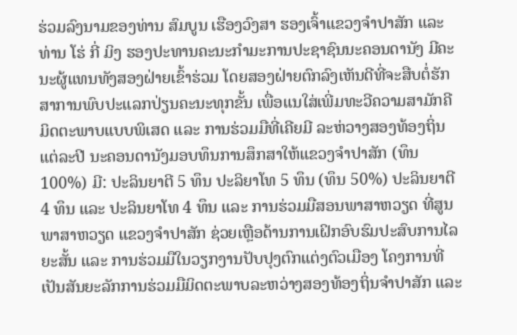ຮ່ວມລົງນາມຂອງທ່ານ ສົມບູນ ເຮືອງວົງສາ ຮອງເຈົ້າແຂວງຈຳປາສັກ ແລະ ທ່ານ ໂຮ່ ກີ່ ມິງ ຮອງປະທານຄະນະກໍາມະການປະຊາຊົນນະຄອນດານັງ ມີຄະນະຜູ້ແທນທັງສອງຝ່າຍເຂົ້າຮ່ວມ ໂດຍສອງຝ່າຍຕົກລົງເຫັນດີທີ່ຈະສືບຕໍ່ຮັກສາການພົບປະແລກປ່ຽນຄະນະທຸກຂັ້ນ ເພື່ອແນໃສ່ເພີ່ມທະວີຄວາມສາມັກຄີມິດຕະພາບແບບພິເສດ ແລະ ການຮ່ວມມືທີ່ເຄີຍມີ ລະຫ່ວາງສອງທ້ອງຖິ່ນ ແຕ່ລະປີ ນະຄອນດານັງມອບທຶນການສຶກສາໃຫ້ແຂວງຈຳປາສັກ (ທຶນ 100%) ມີ: ປະລິນຍາຕີ 5 ທຶນ ປະລິຍາໂທ 5 ທຶນ (ທຶນ 50%) ປະລິນຍາຕີ 4 ທຶນ ແລະ ປະລິນຍາໂທ 4 ທຶນ ແລະ ການຮ່ວມມືສອນພາສາຫວຽດ ທີ່ສູນພາສາຫວຽດ ແຂວງຈໍາປາສັກ ຊ່ວຍເຫຼືອດ້ານການເຝິກອົບຮົມປະສົບການໄລຍະສັ້ນ ແລະ ການຮ່ວມມືໃນວຽກງານປັບປຸງຕົກແຕ່ງຕົວເມືອງ ໂຄງການທີ່ເປັນສັນຍະລັກການຮ່ວມມືມິດຕະພາບລະຫວ່າງສອງທ້ອງຖິ່ນຈໍາປາສັກ ແລະ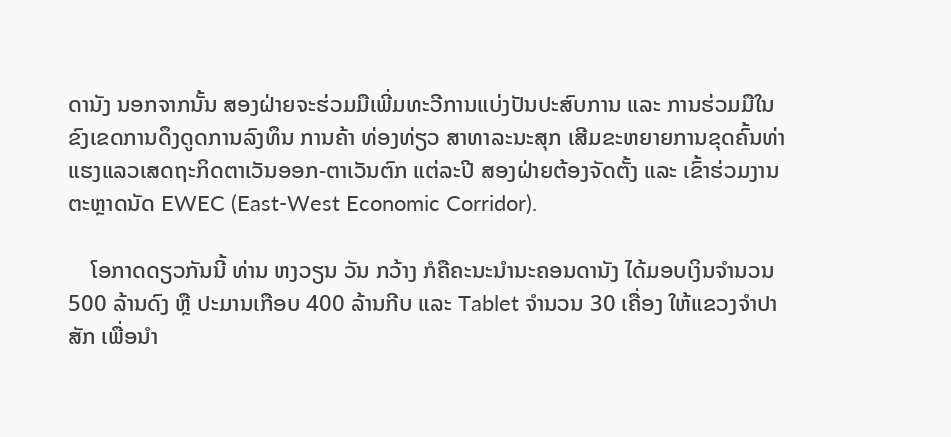ດານັງ ນອກຈາກນັ້ນ ສອງຝ່າຍຈະຮ່ວມມືເພີ່ມທະວີການແບ່ງປັນປະສົບການ ແລະ ການຮ່ວມມືໃນຂົງເຂດການດຶງດູດການລົງທຶນ ການຄ້າ ທ່ອງທ່ຽວ ສາທາລະນະສຸກ ເສີມຂະຫຍາຍການຂຸດຄົ້ນທ່າແຮງແລວເສດຖະກິດຕາເວັນອອກ-ຕາເວັນຕົກ ແຕ່ລະປີ ສອງຝ່າຍຕ້ອງຈັດຕັ້ງ ແລະ ເຂົ້າຮ່ວມງານຕະຫຼາດນັດ EWEC (East-West Economic Corridor).

    ໂອກາດດຽວກັນນີ້ ທ່ານ ຫງວຽນ ວັນ ກວ້າງ ກໍຄືຄະນະນຳນະຄອນດານັງ ໄດ້ມອບເງິນຈຳນວນ 500 ລ້ານດົງ ຫຼື ປະມານເກືອບ 400 ລ້ານກີບ ແລະ Tablet ຈໍານວນ 30 ເຄື່ອງ ໃຫ້ແຂວງຈຳປາສັກ ເພື່ອນໍາ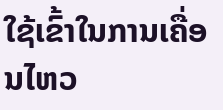ໃຊ້ເຂົ້າໃນການເຄື່ອນໄຫວ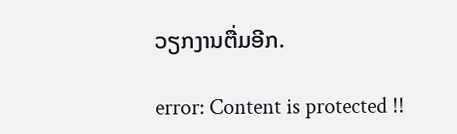ວຽກງານຕື່ມອີກ.

error: Content is protected !!